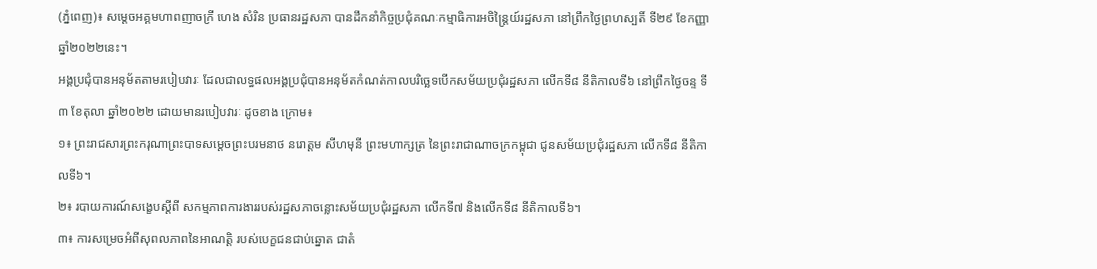(ភ្នំពេញ)៖ សម្ដេចអគ្គមហាពញាចក្រី ហេង សំរិន ប្រធានរដ្ឋសភា បានដឹកនាំកិច្ចប្រជុំគណៈកម្មាធិការអចិន្ត្រៃយ៍រដ្ឋសភា នៅព្រឹកថ្ងៃព្រហស្បតិ៍ ទី២៩ ខែកញ្ញា ឆ្នាំ២០២២នេះ។
អង្គប្រជុំបានអនុម័តតាមរបៀបវារៈ ដែលជាលទ្ធផលអង្គប្រជុំបានអនុម័តកំណត់កាលបរិច្ឆេទបើកសម័យប្រជុំរដ្ឋសភា លើកទី៨ នីតិកាលទី៦ នៅព្រឹកថ្ងៃចន្ទ ទី៣ ខែតុលា ឆ្នាំ២០២២ ដោយមានរបៀបវារៈ ដូចខាង ក្រោម៖
១៖ ព្រះរាជសារព្រះករុណាព្រះបាទសម្តេចព្រះបរមនាថ នរោត្តម សីហមុនី ព្រះមហាក្សត្រ នៃព្រះរាជាណាចក្រកម្ពុជា ជូនសម័យប្រជុំរដ្ឋសភា លើកទី៨ នីតិកាលទី៦។
២៖ របាយការណ៍សង្ខេបស្តីពី សកម្មភាពការងាររបស់រដ្ឋសភាចន្លោះសម័យប្រជុំរដ្ឋសភា លើកទី៧ និងលើកទី៨ នីតិកាលទី៦។
៣៖ ការសម្រេចអំពីសុពលភាពនៃអាណត្តិ របស់បេក្ខជនជាប់ឆ្នោត ជាតំ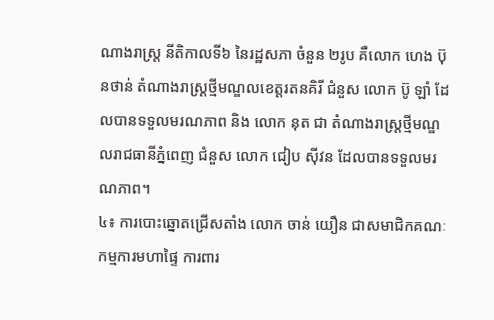ណាងរាស្រ្ត នីតិកាលទី៦ នៃរដ្ឋសភា ចំនួន ២រូប គឺលោក ហេង ប៊ុនថាន់ តំណាងរាស្រ្តថ្មីមណ្ឌលខេត្តរតនគិរី ជំនួស លោក ប៊ូ ឡាំ ដែលបានទទួលមរណភាព និង លោក នុត ជា តំណាងរាស្រ្តថ្មីមណ្ឌលរាជធានីភ្នំពេញ ជំនួស លោក ជៀប ស៊ីវន ដែលបានទទួលមរណភាព។
៤៖ ការបោះឆ្នោតជ្រើសតាំង លោក ចាន់ យឿន ជាសមាជិកគណៈកម្មការមហាផ្ទៃ ការពារ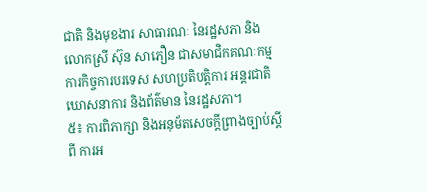ជាតិ និងមុខងារ សាធារណៈ នៃរដ្ឋសភា និង លោកស្រី ស៊ុន សាភឿន ជាសមាជិកគណៈកម្មការកិច្ចការបរទេស សហប្រតិបត្តិការ អន្តរជាតិ ឃោសនាការ និងព័ត៌មាន នៃរដ្ឋសភា។
៥៖ ការពិភាក្សា និងអនុម័តសេចក្តីព្រាងច្បាប់ស្តីពី ការអ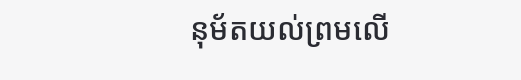នុម័តយល់ព្រមលើ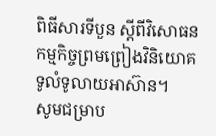ពិធីសារទីបួន ស្តីពីវិសោធនកម្មកិច្ចព្រមព្រៀងវិនិយោគទូលំទូលាយអាស៊ាន។
សូមជម្រាប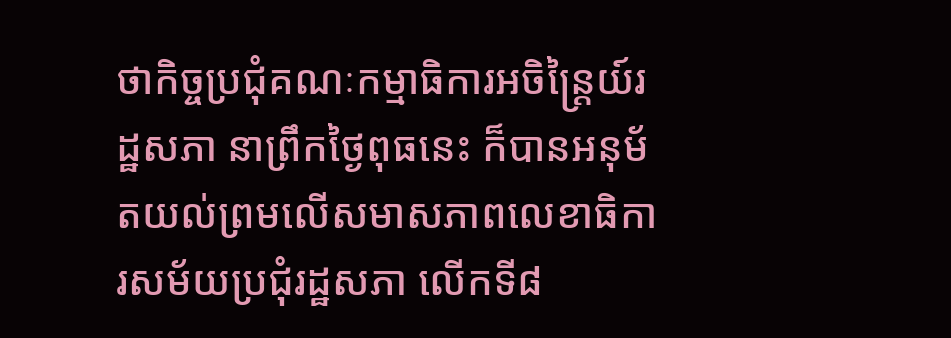ថាកិច្ចប្រជុំគណៈកម្មាធិការអចិន្រ្តៃយ៍រដ្ឋសភា នាព្រឹកថ្ងៃពុធនេះ ក៏បានអនុម័តយល់ព្រមលើសមាសភាពលេខាធិការសម័យប្រជុំរដ្ឋសភា លើកទី៨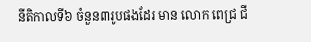នីតិកាលទី៦ ចំនួន៣រូបផងដែរ មាន លោក ពេជ្រ ជី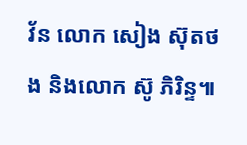វ័ន លោក សៀង ស៊ុតថង និងលោក ស៊ូ ភិរិន្ទ៕